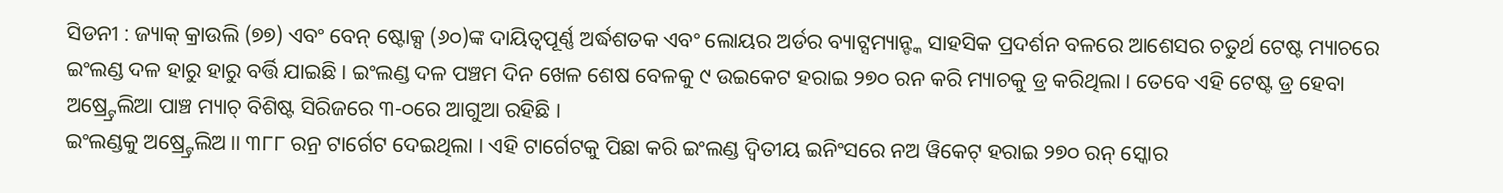ସିଡନୀ : ଜ୍ୟାକ୍ କ୍ରାଉଲି (୭୭) ଏବଂ ବେନ୍ ଷ୍ଟୋକ୍ସ (୬୦)ଙ୍କ ଦାୟିତ୍ୱପୂର୍ଣ୍ଣ ଅର୍ଦ୍ଧଶତକ ଏବଂ ଲୋୟର ଅର୍ଡର ବ୍ୟାଟ୍ସମ୍ୟାନ୍ଙ୍କ ସାହସିକ ପ୍ରଦର୍ଶନ ବଳରେ ଆଶେସର ଚତୁର୍ଥ ଟେଷ୍ଟ ମ୍ୟାଚରେ ଇଂଲଣ୍ଡ ଦଳ ହାରୁ ହାରୁ ବର୍ତ୍ତି ଯାଇଛି । ଇଂଲଣ୍ଡ ଦଳ ପଞ୍ଚମ ଦିନ ଖେଳ ଶେଷ ବେଳକୁ ୯ ଉଇକେଟ ହରାଇ ୨୭୦ ରନ କରି ମ୍ୟାଚକୁ ଡ୍ର କରିଥିଲା । ତେବେ ଏହି ଟେଷ୍ଟ ଡ୍ର ହେବା ଅଷ୍ର୍ଟ୍ରେଲିଆ ପାଞ୍ଚ ମ୍ୟାଚ୍ ବିଶିଷ୍ଟ ସିରିଜରେ ୩-୦ରେ ଆଗୁଆ ରହିଛି ।
ଇଂଲଣ୍ଡକୁ ଅଷ୍ର୍ଟ୍ରେଲିଅ।। ୩୮୮ ରନ୍ର ଟାର୍ଗେଟ ଦେଇଥିଲା । ଏହି ଟାର୍ଗେଟକୁ ପିଛା କରି ଇଂଲଣ୍ଡ ଦ୍ୱିତୀୟ ଇନିଂସରେ ନଅ ୱିକେଟ୍ ହରାଇ ୨୭୦ ରନ୍ ସ୍କୋର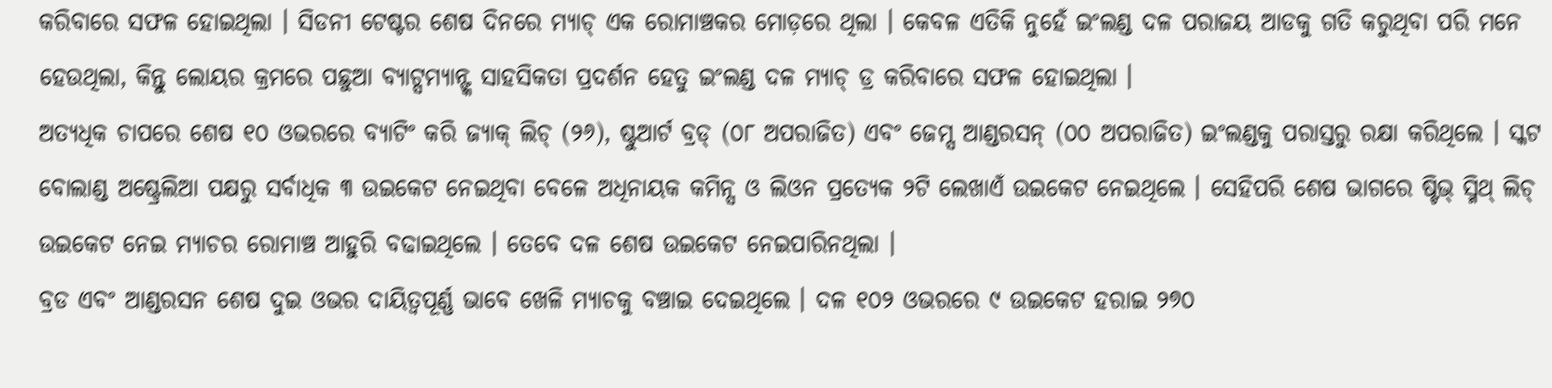କରିବାରେ ସଫଳ ହୋଇଥିଲା । ସିଡନୀ ଟେଷ୍ଟର ଶେଷ ଦିନରେ ମ୍ୟାଚ୍ ଏକ ରୋମାଞ୍ଚକର ମୋଡ଼ରେ ଥିଲା । କେବଳ ଏତିକି ନୁହେଁ ଇଂଲଣ୍ଡ ଦଳ ପରାଜୟ ଆଡକୁ ଗତି କରୁଥିବା ପରି ମନେ ହେଉଥିଲା, କିନ୍ତୁ ଲୋୟର କ୍ରମରେ ପଛୁଆ ବ୍ୟାଟ୍ସମ୍ୟାନ୍ଙ୍କ ସାହସିକତା ପ୍ରଦର୍ଶନ ହେତୁ ଇଂଲଣ୍ଡ ଦଳ ମ୍ୟାଚ୍ ଡ୍ର କରିବାରେ ସଫଳ ହୋଇଥିଲା ।
ଅତ୍ୟଧିକ ଚାପରେ ଶେଷ ୧୦ ଓଭରରେ ବ୍ୟାଟିଂ କରି ଜ୍ୟାକ୍ ଲିଚ୍ (୨୬), ଷ୍ଟୁଆର୍ଟ ବ୍ରଡ୍ (୦୮ ଅପରାଜିତ) ଏବଂ ଜେମ୍ସ ଆଣ୍ଡରସନ୍ (୦୦ ଅପରାଜିତ) ଇଂଲଣ୍ଡକୁ ପରାସ୍ତରୁ ରକ୍ଷା କରିଥିଲେ । ସ୍କଟ ବୋଲାଣ୍ଡ ଅଷ୍ଟ୍ରେଲିଆ ପକ୍ଷରୁ ସର୍ବାଧିକ ୩ ଉଇକେଟ ନେଇଥିବା ବେଳେ ଅଧିନାୟକ କମିନ୍ସ ଓ ଲିଓନ ପ୍ରତ୍ୟେକ ୨ଟି ଲେଖାଏଁ ଉଇକେଟ ନେଇଥିଲେ । ସେହିପରି ଶେଷ ଭାଗରେ ଷ୍ଟିଭ୍ ସ୍ମିଥ୍ ଲିଚ୍ ଉଇକେଟ ନେଇ ମ୍ୟାଚର ରୋମାଞ୍ଚ ଆହୁରି ବଢାଇଥିଲେ । ତେବେ ଦଳ ଶେଷ ଉଇକେଟ ନେଇପାରିନଥିଲା ।
ବ୍ରଡ ଏବଂ ଆଣ୍ଡରସନ ଶେଷ ଦୁଇ ଓଭର ଦାୟିତ୍ୱପୂର୍ଣ୍ଣ ଭାବେ ଖେଳି ମ୍ୟାଚକୁ ବଞ୍ଚାଇ ଦେଇଥିଲେ । ଦଳ ୧୦୨ ଓଭରରେ ୯ ଉଇକେଟ ହରାଇ ୨୭୦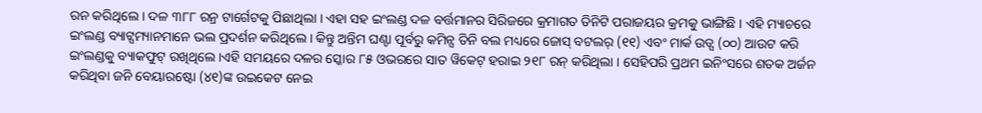ରନ କରିଥିଲେ । ଦଳ ୩୮୮ ରନ୍ର ଟାର୍ଗେଟକୁ ପିଛାଥିଲା । ଏହା ସହ ଇଂଲଣ୍ଡ ଦଳ ବର୍ତ୍ତମାନର ସିରିଜରେ କ୍ରମାଗତ ତିନିଟି ପରାଜୟର କ୍ରମକୁ ଭାଙ୍ଗିଛି । ଏହି ମ୍ୟାଚରେ ଇଂଲଣ୍ଡ ବ୍ୟାଟ୍ସମ୍ୟାନମାନେ ଭଲ ପ୍ରଦର୍ଶନ କରିଥିଲେ । କିନ୍ତୁ ଅନ୍ତିମ ଘଣ୍ଟା ପୂର୍ବରୁ କମିନ୍ସ ତିନି ବଲ ମଧ୍ୟରେ ଜୋସ୍ ବଟଲର୍ (୧୧) ଏବଂ ମାର୍କ ଉଡ୍ସ (୦୦) ଆଉଟ କରି ଇଂଲଣ୍ଡକୁ ବ୍ୟାକଫୁଟ୍ ରଖିଥିଲେ ।ଏହି ସମୟରେ ଦଳର ସ୍କୋର ୮୫ ଓଭରରେ ସାତ ୱିକେଟ୍ ହରାଇ ୨୧୮ ରନ୍ କରିଥିଲା । ସେହିପରି ପ୍ରଥମ ଇନିଂସରେ ଶତକ ଅର୍ଜନ କରିଥିବା ଜନି ବେୟାରଷ୍ଟୋ (୪୧)ଙ୍କ ଉଇକେଟ ନେଇ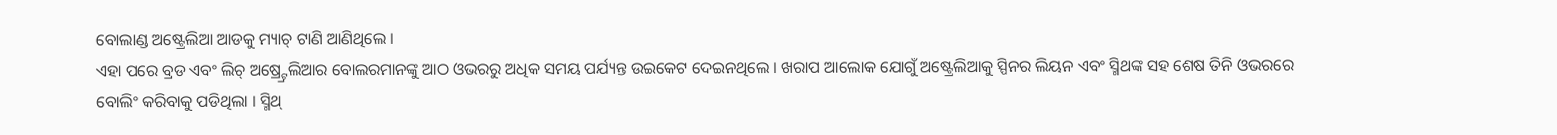ବୋଲାଣ୍ଡ ଅଷ୍ଟ୍ରେଲିଆ ଆଡକୁ ମ୍ୟାଚ୍ ଟାଣି ଆଣିଥିଲେ ।
ଏହା ପରେ ବ୍ରଡ ଏବଂ ଲିଚ୍ ଅଷ୍ର୍ଟ୍ରେଲିଆର ବୋଲରମାନଙ୍କୁ ଆଠ ଓଭରରୁ ଅଧିକ ସମୟ ପର୍ଯ୍ୟନ୍ତ ଉଇକେଟ ଦେଇନଥିଲେ । ଖରାପ ଆଲୋକ ଯୋଗୁଁ ଅଷ୍ଟ୍ରେଲିଆକୁ ସ୍ପିନର ଲିୟନ ଏବଂ ସ୍ମିଥଙ୍କ ସହ ଶେଷ ତିନି ଓଭରରେ ବୋଲିଂ କରିବାକୁ ପଡିଥିଲା । ସ୍ମିଥ୍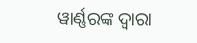ୱାର୍ଣ୍ଣରଙ୍କ ଦ୍ୱାରା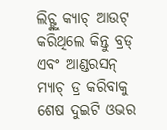ଲିଚ୍ଙ୍କୁ କ୍ୟାଚ୍ ଆଉଟ୍ କରିଥିଲେ କିନ୍ତୁ ବ୍ରଡ୍ ଏବଂ ଆଣ୍ଡରସନ୍ ମ୍ୟାଚ୍ ଡ୍ର କରିବାକୁ ଶେଷ ଦୁଇଟି ଓଭର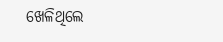ଖେଳିଥିଲେ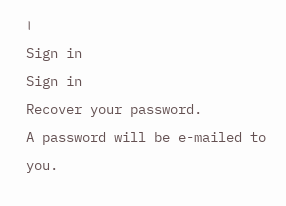।
Sign in
Sign in
Recover your password.
A password will be e-mailed to you.